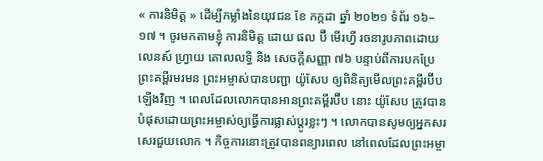« ការនិមិត្ត » ដើម្បីកម្លាំងនៃយុវជន ខែ កក្កដា ឆ្នាំ ២០២១ ទំព័រ ១៦–១៧ ។ ចូរមកតាមខ្ញុំ ការនិមិត្ត ដោយ ផល ប៊ី មើរហ្វី រចនារូបភាពដោយ លេនស៍ ហ្វ្រាយ គោលលទ្ធិ និង សេចក្ដីសញ្ញា ៧៦ បន្ទាប់ពីការបកប្រែព្រះគម្ពីរមរមន ព្រះអម្ចាស់បានបញ្ជា យ៉ូសែប ឲ្យពិនិត្យមើលព្រះគម្ពីរប៊ីបឡើងវិញ ។ ពេលដែលលោកបានអានព្រះគម្ពីរប៊ីប នោះ យ៉ូសែប ត្រូវបានបំផុសដោយព្រះអម្ចាស់ឲ្យធ្វើការផ្លាស់ប្ដូរខ្លះៗ ។ លោកបានសូមឲ្យអ្នកសរសេរជួយលោក ។ កិច្ចការនោះត្រូវបានពន្យារពេល នៅពេលដែលព្រះអម្ចា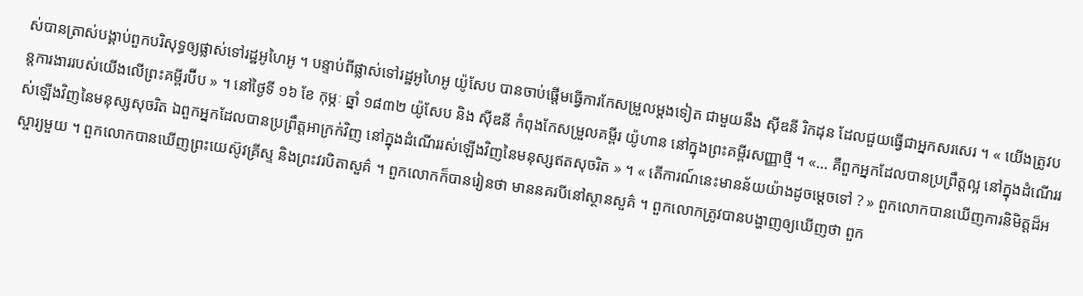ស់បានត្រាស់បង្គាប់ពួកបរិសុទ្ធឲ្យផ្លាស់ទៅរដ្ឋអូហៃអូ ។ បន្ទាប់ពីផ្លាស់ទៅរដ្ឋអូហៃអូ យ៉ូសែប បានចាប់ផ្ដើមធ្វើការកែសម្រួលម្ដងទៀត ជាមួយនឹង ស៊ីឌនី រិកដុន ដែលជួយធ្វើជាអ្នកសរសេរ ។ « យើងត្រូវបន្តការងាររបស់យើងលើព្រះគម្ពីរប៊ីប » ។ នៅថ្ងៃទី ១៦ ខែ កុម្ភៈ ឆ្នាំ ១៨៣២ យ៉ូសែប និង ស៊ីឌនី កំពុងកែសម្រួលគម្ពីរ យ៉ូហាន នៅក្នុងព្រះគម្ពីរសញ្ញាថ្មី ។ «… គឺពួកអ្នកដែលបានប្រព្រឹត្តល្អ នៅក្នុងដំណើររស់ឡើងវិញនៃមនុស្សសុចរិត ឯពួកអ្នកដែលបានប្រព្រឹត្តអាក្រក់វិញ នៅក្នុងដំណើររស់ឡើងវិញនៃមនុស្សឥតសុចរិត » ។ « តើការណ៍នេះមានន័យយ៉ាងដូចម្ដេចទៅ ? » ពួកលោកបានឃើញការនិមិត្តដ៏អស្ចារ្យមួយ ។ ពួកលោកបានឃើញព្រះយេស៊ូវគ្រីស្ទ និងព្រះវរបិតាសួគ៌ ។ ពួកលោកក៏បានរៀនថា មាននគរបីនៅស្ថានសួគ៌ ។ ពួកលោកត្រូវបានបង្ហាញឲ្យឃើញថា ពួក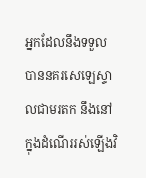អ្នកដែលនឹងទទួលបាននគរសេឡេស្ទាលជាមរតក នឹងនៅក្នុងដំណើររស់ឡើងវិ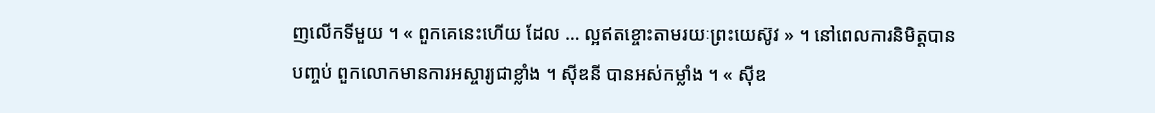ញលើកទីមួយ ។ « ពួកគេនេះហើយ ដែល … ល្អឥតខ្ចោះតាមរយៈព្រះយេស៊ូវ » ។ នៅពេលការនិមិត្តបានបញ្ចប់ ពួកលោកមានការអស្ចារ្យជាខ្លាំង ។ ស៊ីឌនី បានអស់កម្លាំង ។ « ស៊ីឌ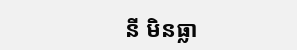នី មិនធ្លា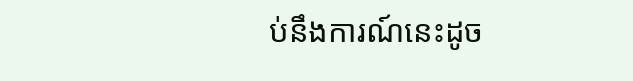ប់នឹងការណ៍នេះដូច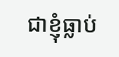ជាខ្ញុំធ្លាប់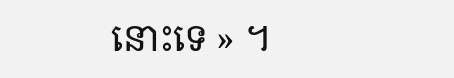នោះទេ » ។